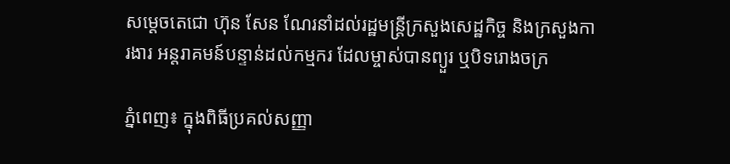សម្ដេចតេជោ ហ៊ុន សែន ណែរនាំដល់រដ្ឋមន្ត្រីក្រសួងសេដ្ឋកិច្ច និងក្រសួងការងារ អន្តរាគមន៍បន្ទាន់ដល់កម្មករ ដែលម្ចាស់បានព្យួរ ឬបិទរោងចក្រ

ភ្នំពេញ៖ ក្នុងពិធីប្រគល់សញ្ញា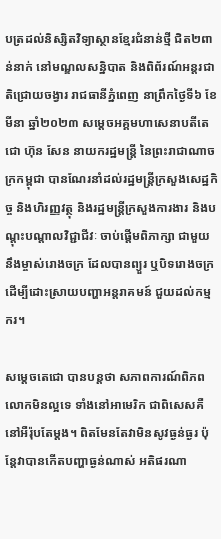បត្រដល់និស្សិតវិទ្យាស្ថានខ្មែរជំនាន់ថ្មី ជិត២ពាន់នាក់ នៅមណ្ឌលសន្និបាត និងពិព័រណ៍អន្តរជាតិជ្រោយចង្វារ រាជធានីភ្នំពេញ នាព្រឹកថ្ងៃទី៦ ខែមីនា ឆ្នាំ២០២៣ សម្ដេចអគ្គមហាសេនាបតីតេជោ ហ៊ុន សែន នាយករដ្ឋមន្ត្រី នៃព្រះរាជាណាចក្រកម្ពុជា បានណែរនាំដល់រដ្ឋមន្ត្រីក្រសួងសេដ្ឋកិច្ច និងហិរញ្ញវត្ថុ និងរដ្ឋមន្ត្រីក្រសួងការងារ និងបណ្ដុះបណ្ដាលវិជ្ជាជីវៈ ចាប់ផ្ដើមពិភាក្សា ជាមួយនឹងម្ចាស់រោងចក្រ ដែលបានព្យួរ ឬបិទរោងចក្រ ដើម្បីដោះស្រាយបញ្ហាអន្តរាគមន៍ ជួយដល់កម្មករ។

សម្តេចតេជោ បានបន្តថា សភាពការណ៍ពិភពលោកមិនល្អទេ ទាំងនៅអាមេរិក ជាពិសេសគឺនៅអឺរ៉ុបតែម្ដង។ ពិតមែនតែវាមិនសូវធ្ងន់ធ្ងរ ប៉ុន្តែវាបានកើតបញ្ហាធ្ងន់ណាស់ អតិផរណា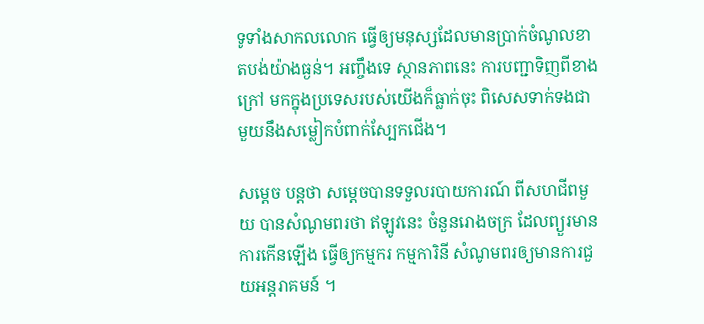ទូទាំងសាកលលោក ធ្វើឲ្យមនុស្សដែលមានប្រាក់ចំណូលខាតបង់យ៉ាងធ្ងន់។ អញ្ចឹងទេ ស្ថានភាពនេះ ការបញ្ជាទិញពីខាងក្រៅ មកក្នុងប្រទេសរបស់យើងក៏ធ្លាក់ចុះ ពិសេសទាក់ទងជាមួយនឹងសម្លៀកបំពាក់ស្បែកជើង។

សម្តេច បន្តថា សម្តេចបានទទួលរបាយការណ៍ ពីសហជីពមួយ បានសំណូមពរថា ឥឡូវនេះ ចំនួនរោងចក្រ ដែលព្យួរមានការកើនឡើង ធ្វើឲ្យកម្មករ កម្មការិនី សំណូមពរឲ្យមានការជួយអន្តរាគមន៍ ។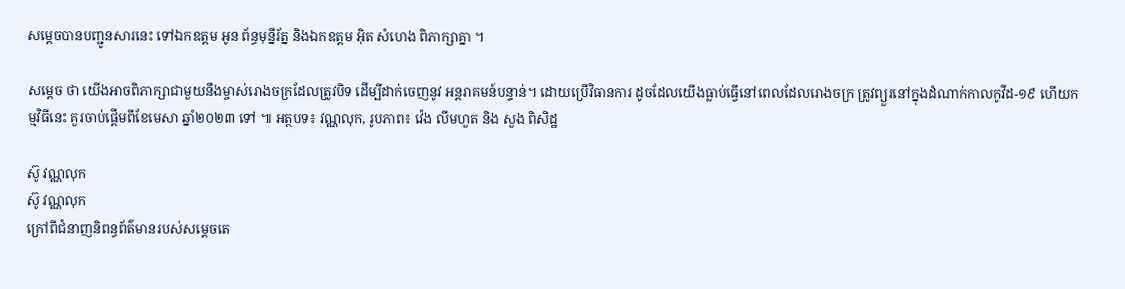សម្តេចបានបញ្ជូនសារនេះ ទៅឯកឧត្តម អូន ព័ន្ធមុន្នីរ័ត្ន និងឯកឧត្តម អុិត សំហេង ពិភាក្សាគ្នា ។

សម្តេច ថា យើងអាចពិភាក្សាជាមួយនឹងម្ចាស់រោងចក្រដែលត្រូវបិទ ដើម្បីដាក់ចេញនូវ អន្តរាគមន៍បន្ទាន់។ ដោយប្រើវិធានការ ដូចដែលយើងធ្លាប់ធ្វើនៅពេលដែលរោងចក្រ ត្រូវព្យួរនៅក្នុងដំណាក់កាលកូវីដ-១៩ ហើយកម្មវិធីនេះ គួរចាប់ផ្ដើមពីខែមេសា ឆ្នាំ២០២៣ ទៅ ៕ អត្ថបទ៖ វណ្ណលុក, រូបភាព៖ វ៉េង លីមហួត និង សួង ពិសិដ្ឋ

ស៊ូ វណ្ណលុក
ស៊ូ វណ្ណលុក
ក្រៅពីជំនាញនិពន្ធព័ត៌មានរបស់សម្ដេចតេ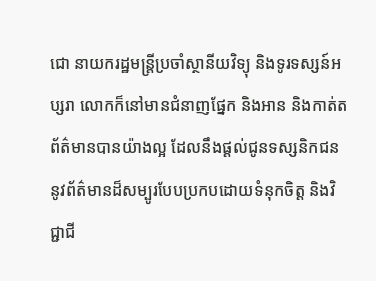ជោ នាយករដ្ឋមន្ត្រីប្រចាំស្ថានីយវិទ្យុ និងទូរទស្សន៍អប្សរា លោកក៏នៅមានជំនាញផ្នែក និងអាន និងកាត់តព័ត៌មានបានយ៉ាងល្អ ដែលនឹងផ្ដល់ជូនទស្សនិកជននូវព័ត៌មានដ៏សម្បូរបែបប្រកបដោយទំនុកចិត្ត និងវិជ្ជាជី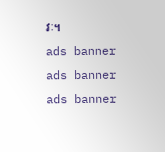វៈ។
ads banner
ads banner
ads banner